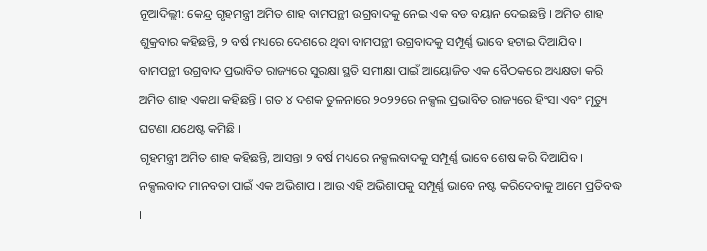ନୂଆଦିଲ୍ଲୀ: କେନ୍ଦ୍ର ଗୃହମନ୍ତ୍ରୀ ଅମିତ ଶାହ ବାମପନ୍ଥୀ ଉଗ୍ରବାଦକୁ ନେଇ ଏକ ବଡ ବୟାନ ଦେଇଛନ୍ତି । ଅମିତ ଶାହ ଶୁକ୍ରବାର କହିଛନ୍ତି, ୨ ବର୍ଷ ମଧ୍ୟରେ ଦେଶରେ ଥିବା ବାମପନ୍ଥୀ ଉଗ୍ରବାଦକୁ ସମ୍ପୂର୍ଣ୍ଣ ଭାବେ ହଟାଇ ଦିଆଯିବ । ବାମପନ୍ଥୀ ଉଗ୍ରବାଦ ପ୍ରଭାବିତ ରାଜ୍ୟରେ ସୁରକ୍ଷା ସ୍ଥତି ସମୀକ୍ଷା ପାଇଁ ଆୟୋଜିତ ଏକ ବୈଠକରେ ଅଧ୍ୟକ୍ଷତା କରି ଅମିତ ଶାହ ଏକଥା କହିଛନ୍ତି । ଗତ ୪ ଦଶକ ତୁଳନାରେ ୨୦୨୨ରେ ନକ୍ସଲ ପ୍ରଭାବିତ ରାଜ୍ୟରେ ହିଂସା ଏବଂ ମୃତ୍ୟୁ ଘଟଣା ଯଥେଷ୍ଟ କମିଛି ।
ଗୃହମନ୍ତ୍ରୀ ଅମିତ ଶାହ କହିଛନ୍ତି, ଆସନ୍ତା ୨ ବର୍ଷ ମଧ୍ୟରେ ନକ୍ସଲବାଦକୁ ସମ୍ପୂର୍ଣ୍ଣ ଭାବେ ଶେଷ କରି ଦିଆଯିବ । ନକ୍ସଲବାଦ ମାନବତା ପାଇଁ ଏକ ଅଭିଶାପ । ଆଉ ଏହି ଅଭିଶାପକୁ ସମ୍ପୂର୍ଣ୍ଣ ଭାବେ ନଷ୍ଟ କରିଦେବାକୁ ଆମେ ପ୍ରତିବଦ୍ଧ ।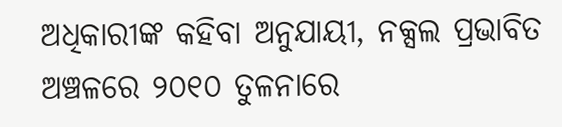ଅଧିକାରୀଙ୍କ କହିବା ଅନୁଯାୟୀ, ନକ୍ସଲ ପ୍ରଭାବିତ ଅଞ୍ଚଳରେ ୨୦୧୦ ତୁଳନାରେ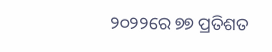୨୦୨୨ରେ ୭୭ ପ୍ରତିଶତ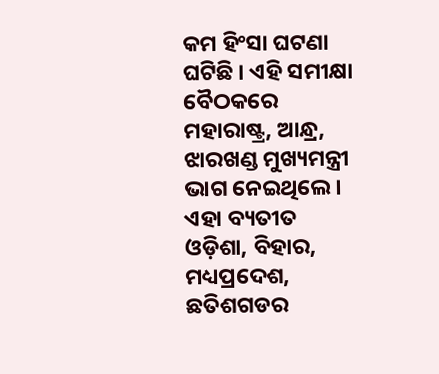କମ ହିଂସା ଘଟଣା ଘଟିଛି । ଏହି ସମୀକ୍ଷା ବୈଠକରେ ମହାରାଷ୍ଟ୍ର, ଆନ୍ଧ୍ର, ଝାରଖଣ୍ଡ ମୁଖ୍ୟମନ୍ତ୍ରୀ ଭାଗ ନେଇଥିଲେ । ଏହା ବ୍ୟତୀତ ଓଡ଼ିଶା, ବିହାର, ମଧ୍ୟପ୍ରଦେଶ, ଛତିଶଗଡର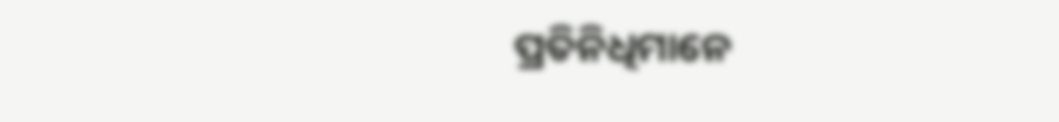ପ୍ରତିନିଧିମାନେ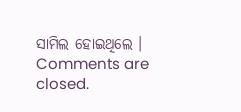ସାମିଲ ହୋଇଥିଲେ ।
Comments are closed.